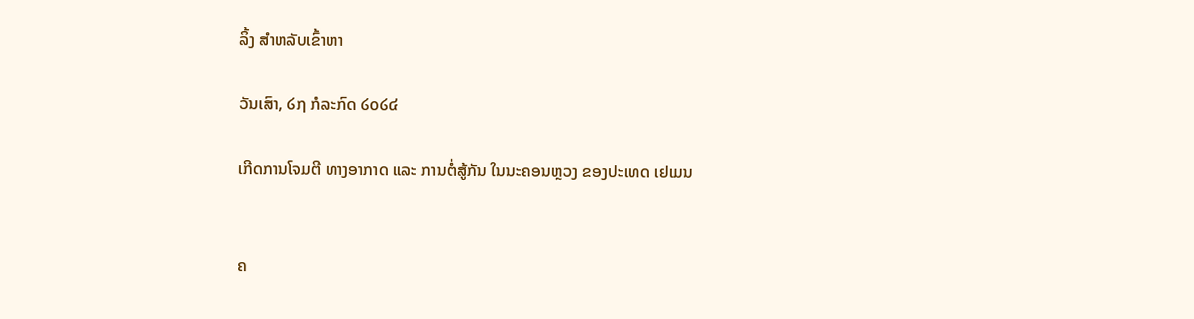ລິ້ງ ສຳຫລັບເຂົ້າຫາ

ວັນເສົາ, ໒໗ ກໍລະກົດ ໒໐໒໔

ເກີດການໂຈມຕີ ທາງອາກາດ ແລະ ການຕໍ່ສູ້ກັນ ໃນນະຄອນຫຼວງ ຂອງປະເທດ ເຢເມນ


ຄ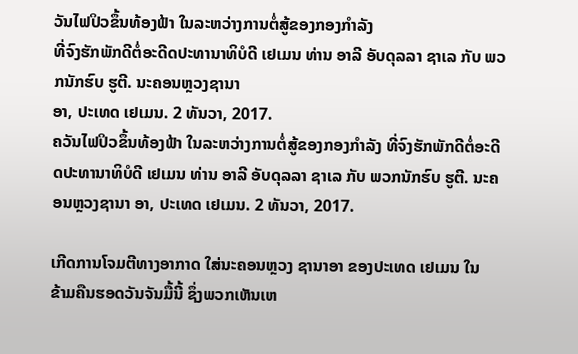ວັນໄຟປິວຂຶ້ນທ້ອງຟ້າ ໃນລະຫວ່າງການຕໍ່ສູ້ຂອງກອງກຳລັງ
ທີ່ຈົງຮັກພັກດີຕໍ່ອະດີດປະທານາທິບໍດີ ເຢເມນ ທ່ານ ອາລີ ອັບດຸລລາ ຊາເລ ກັບ ພວກນັກຮົບ ຮູຕີ. ນະຄອນຫຼວງຊານາ
ອາ, ປະເທດ ເຢເມນ. 2 ທັນວາ, 2017.
ຄວັນໄຟປິວຂຶ້ນທ້ອງຟ້າ ໃນລະຫວ່າງການຕໍ່ສູ້ຂອງກອງກຳລັງ ທີ່ຈົງຮັກພັກດີຕໍ່ອະດີດປະທານາທິບໍດີ ເຢເມນ ທ່ານ ອາລີ ອັບດຸລລາ ຊາເລ ກັບ ພວກນັກຮົບ ຮູຕີ. ນະຄອນຫຼວງຊານາ ອາ, ປະເທດ ເຢເມນ. 2 ທັນວາ, 2017.

ເກີດການໂຈມຕີທາງອາກາດ ໃສ່ນະຄອນຫຼວງ ຊານາອາ ຂອງປະເທດ ເຢເມນ ໃນ
ຂ້າມຄືນຮອດວັນຈັນມື້ນີ້ ຊຶ່ງພວກເຫັນເຫ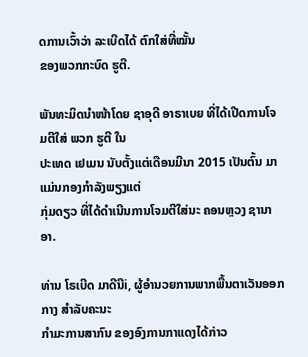ດການເວົ້າວ່າ ລະເບີດໄດ້ ຕົກໃສ່ທີ່ໝັ້ນ
ຂອງພວກກະບົດ ຮູຕີ.

ພັນທະມິດນຳໜ້າໂດຍ ຊາອຸດີ ອາຣາເບຍ ທີ່ໄດ້ເປີດການໂຈມຕີໃສ່ ພວກ ຮູຕີ ໃນ
ປະເທດ ເຢເມນ ນັບຕັ້ງແຕ່ເດືອນມີນາ 2015 ເປັນຕົ້ນ ມາ ແມ່ນກອງກຳລັງພຽງແຕ່
ກຸ່ມດຽວ ທີ່ໄດ້ດຳເນີນການໂຈມຕີໃສ່ນະ ຄອນຫຼວງ ຊານາອາ.

ທ່ານ ໂຣເບີດ ມາດີນີi, ຜູ້ອຳນວຍການພາກພື້ນຕາເວັນອອກກາງ ສຳລັບຄະນະ
ກຳມະການສາກົນ ຂອງອົງການກາແດງໄດ້ກ່າວ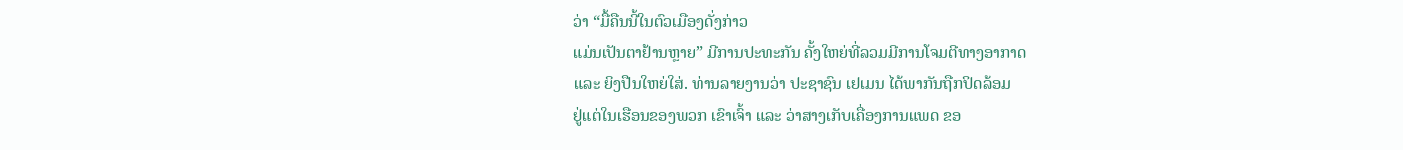ວ່າ “ມື້ຄືນນີ້ໃນຕົວເມືອງດັ່ງກ່າວ
ແມ່ນເປັນຕາຢ້ານຫຼາຍ” ມີການປະທະກັນ ຄັ້ງໃຫຍ່ທີ່ລວມມີການໂຈມຕີທາງອາກາດ
ແລະ ຍິງປືນໃຫຍ່ໃສ່. ທ່ານລາຍງານວ່າ ປະຊາຊົນ ເຢເມນ ໄດ້ພາກັນຖືກປິດລ້ອມ
ຢູ່ແຕ່ໃນເຮືອນຂອງພວກ ເຂົາເຈົ້າ ແລະ ວ່າສາງເກັບເຄື່ອງການແພດ ຂອ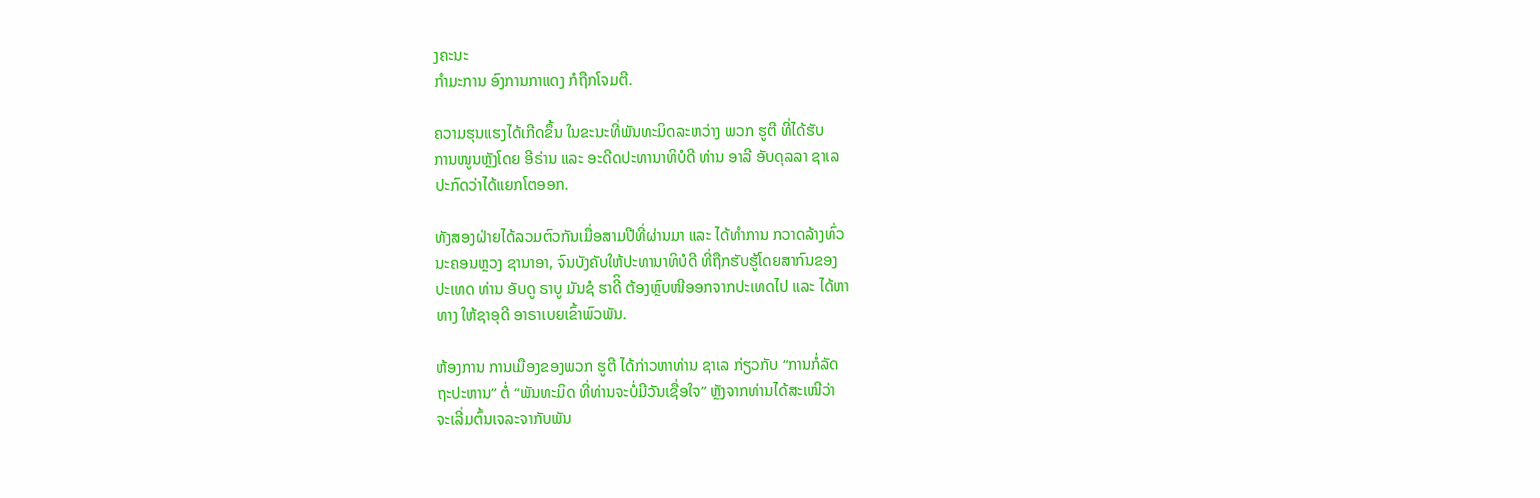ງຄະນະ
ກຳມະການ ອົງການກາແດງ ກໍຖືກໂຈມຕີ.

ຄວາມຮຸນແຮງໄດ້ເກີດຂຶ້ນ ໃນຂະນະທີ່ພັນທະມິດລະຫວ່າງ ພວກ ຮູຕີ ທີ່ໄດ້ຮັບ
ການໜູນຫຼັງໂດຍ ອີຣ່ານ ແລະ ອະດີດປະທານາທິບໍດີ ທ່ານ ອາລີ ອັບດຸລລາ ຊາເລ
ປະກົດວ່າໄດ້ແຍກໂຕອອກ.

ທັງສອງຝ່າຍໄດ້ລວມຕົວກັນເມື່ອສາມປີທີ່ຜ່ານມາ ແລະ ໄດ້ທຳການ ກວາດລ້າງທົ່ວ
ນະຄອນຫຼວງ ຊານາອາ, ຈົນບັງຄັບໃຫ້ປະທານາທິບໍດີ ທີ່ຖືກຮັບຮູ້ໂດຍສາກົນຂອງ
ປະເທດ ທ່ານ ອັບດູ ຣາບູ ມັນຊໍ ຮາດີິ ຕ້ອງຫຼົບໜີອອກຈາກປະເທດໄປ ແລະ ໄດ້ຫາ
ທາງ ໃຫ້ຊາອຸດີ ອາຣາເບຍເຂົ້າພົວພັນ.

ຫ້ອງການ ການເມືອງຂອງພວກ ຮູຕີ ໄດ້ກ່າວຫາທ່ານ ຊາເລ ກ່ຽວກັບ “ການກໍ່ລັດ
ຖະປະຫານ” ຕໍ່ “ພັນທະມິດ ທີ່ທ່ານຈະບໍ່ມີວັນເຊື່ອໃຈ” ຫຼັງຈາກທ່ານໄດ້ສະເໜີວ່າ
ຈະເລີ່ມຕົ້ນເຈລະຈາກັບພັນ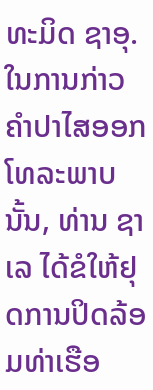ທະມິດ ຊາອຸ. ໃນການກ່າວຄຳປາໄສອອກໂທລະພາບ
ນັ້ນ, ທ່ານ ຊາເລ ໄດ້ຂໍໃຫ້ຢຸດການປິດລ້ອມທ່າເຮືອ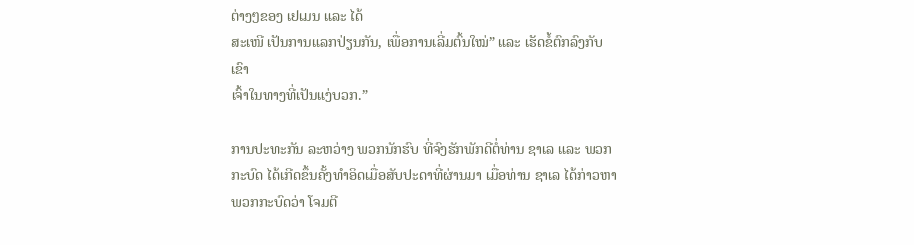ຕ່າງໆຂອງ ເຢເມນ ແລະ ໄດ້
ສະເໜີ ເປັນການແລກປ່ຽນກັນ, ເພື່ອການເລີ່ມຕົ້ນໃໝ່” ແລະ ເຮັດຂໍ້ຕົກລົງກັບ ເຂົາ
ເຈົ້າໃນທາງທີ່ເປັນແງ່ບວກ.”

ການປະທະກັນ ລະຫວ່າງ ພວກນັກຮົບ ທີ່ຈົງຮັກພັກດີຕໍ່ທ່ານ ຊາເລ ແລະ ພວກ
ກະບົດ ໄດ້ເກີດຂຶ້ນຄັ້ງທຳອິດເມື່ອສັບປະດາທີ່ຜ່ານມາ ເມື່ອທ່ານ ຊາເລ ໄດ້ກ່າວຫາ
ພວກກະບົດວ່າ ໂຈມຕີ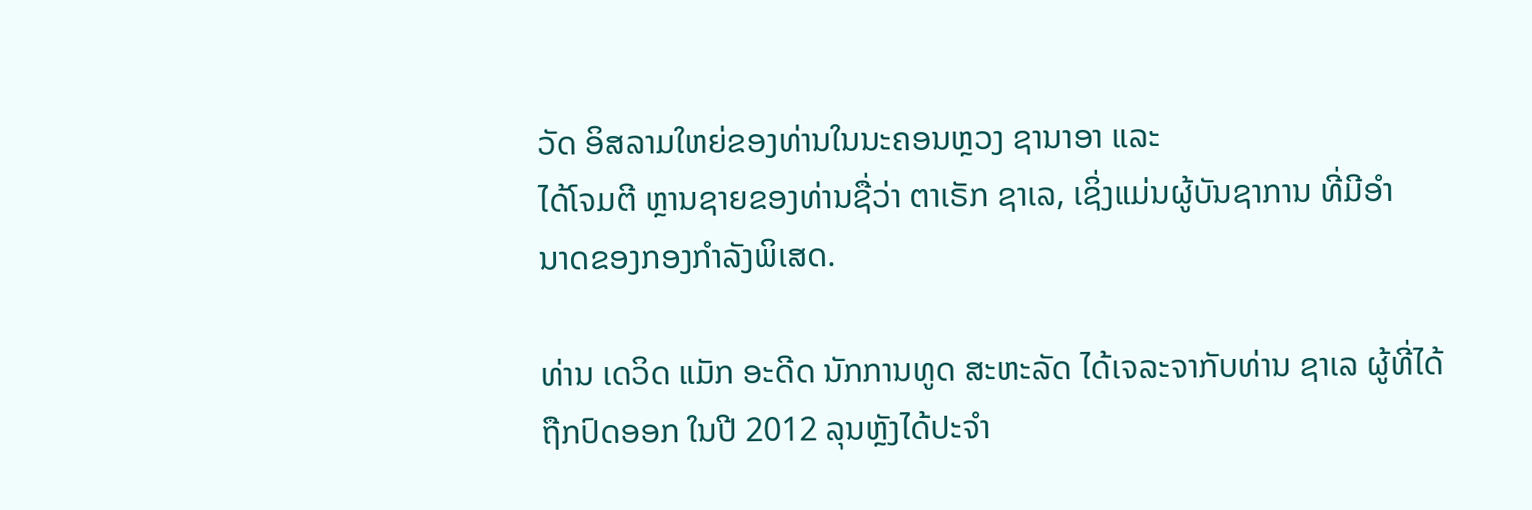ວັດ ອິສລາມໃຫຍ່ຂອງທ່ານໃນນະຄອນຫຼວງ ຊານາອາ ແລະ
ໄດ້ໂຈມຕີ ຫຼານຊາຍຂອງທ່ານຊື່ວ່າ ຕາເຣັກ ຊາເລ, ເຊິ່ງແມ່ນຜູ້ບັນຊາການ ທີ່ມີອຳ
ນາດຂອງກອງກຳລັງພິເສດ.

ທ່ານ ເດວິດ ແມັກ ອະດີດ ນັກການທູດ ສະຫະລັດ ໄດ້ເຈລະຈາກັບທ່ານ ຊາເລ ຜູ້ທີ່ໄດ້
ຖືກປົດອອກ ໃນປີ 2012 ລຸນຫຼັງໄດ້ປະຈຳ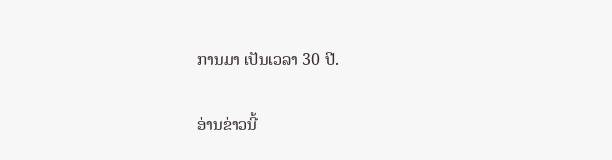ການມາ ເປັນເວລາ 30 ປີ.

ອ່ານຂ່າວນີ້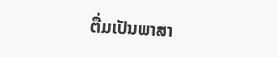ຕື່ມເປັນພາສາ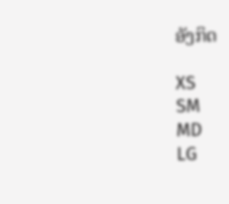ອັງກິດ

XS
SM
MD
LG